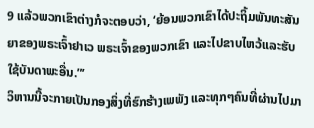9 ແລ້ວພວກເຂົາຕ່າງກໍຈະຕອບວ່າ, ‘ຍ້ອນພວກເຂົາໄດ້ປະຖິ້ມພັນທະສັນຍາຂອງພຣະເຈົ້າຢາເວ ພຣະເຈົ້າຂອງພວກເຂົາ ແລະໄປຂາບໄຫວ້ແລະຮັບໃຊ້ບັນດາພະອື່ນ.”’
ວິຫານນີ້ຈະກາຍເປັນກອງສິ່ງທີ່ຮົກຮ້າງເພພັງ ແລະທຸກໆຄົນທີ່ຜ່ານໄປມາ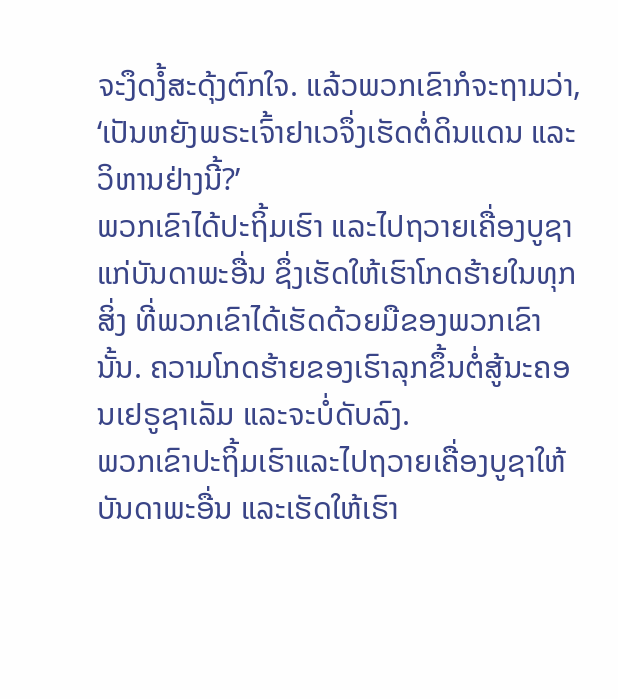ຈະງຶດງໍ້ສະດຸ້ງຕົກໃຈ. ແລ້ວພວກເຂົາກໍຈະຖາມວ່າ, ‘ເປັນຫຍັງພຣະເຈົ້າຢາເວຈຶ່ງເຮັດຕໍ່ດິນແດນ ແລະວິຫານຢ່າງນີ້?’
ພວກເຂົາໄດ້ປະຖິ້ມເຮົາ ແລະໄປຖວາຍເຄື່ອງບູຊາແກ່ບັນດາພະອື່ນ ຊຶ່ງເຮັດໃຫ້ເຮົາໂກດຮ້າຍໃນທຸກສິ່ງ ທີ່ພວກເຂົາໄດ້ເຮັດດ້ວຍມືຂອງພວກເຂົານັ້ນ. ຄວາມໂກດຮ້າຍຂອງເຮົາລຸກຂຶ້ນຕໍ່ສູ້ນະຄອນເຢຣູຊາເລັມ ແລະຈະບໍ່ດັບລົງ.
ພວກເຂົາປະຖິ້ມເຮົາແລະໄປຖວາຍເຄື່ອງບູຊາໃຫ້ບັນດາພະອື່ນ ແລະເຮັດໃຫ້ເຮົາ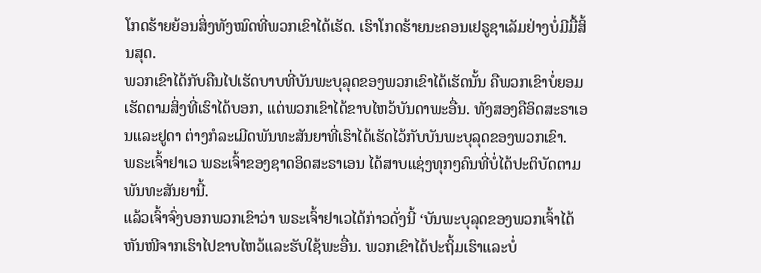ໂກດຮ້າຍຍ້ອນສິ່ງທັງໝົດທີ່ພວກເຂົາໄດ້ເຮັດ. ເຮົາໂກດຮ້າຍນະຄອນເຢຣູຊາເລັມຢ່າງບໍ່ມີມື້ສິ້ນສຸດ.
ພວກເຂົາໄດ້ກັບຄືນໄປເຮັດບາບທີ່ບັນພະບຸລຸດຂອງພວກເຂົາໄດ້ເຮັດນັ້ນ ຄືພວກເຂົາບໍ່ຍອມເຮັດຕາມສິ່ງທີ່ເຮົາໄດ້ບອກ, ແຕ່ພວກເຂົາໄດ້ຂາບໄຫວ້ບັນດາພະອື່ນ. ທັງສອງຄືອິດສະຣາເອນແລະຢູດາ ຕ່າງກໍລະເມີດພັນທະສັນຍາທີ່ເຮົາໄດ້ເຮັດໄວ້ກັບບັນພະບຸລຸດຂອງພວກເຂົາ.
ພຣະເຈົ້າຢາເວ ພຣະເຈົ້າຂອງຊາດອິດສະຣາເອນ ໄດ້ສາບແຊ່ງທຸກໆຄົນທີ່ບໍ່ໄດ້ປະຕິບັດຕາມພັນທະສັນຍານີ້.
ແລ້ວເຈົ້າຈົ່ງບອກພວກເຂົາວ່າ ພຣະເຈົ້າຢາເວໄດ້ກ່າວດັ່ງນີ້ ‘ບັນພະບຸລຸດຂອງພວກເຈົ້າໄດ້ຫັນໜີຈາກເຮົາໄປຂາບໄຫວ້ແລະຮັບໃຊ້ພະອື່ນ. ພວກເຂົາໄດ້ປະຖິ້ມເຮົາແລະບໍ່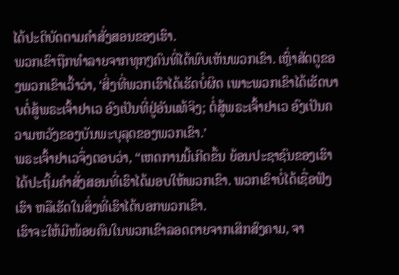ໄດ້ປະຕິບັດຕາມຄຳສັ່ງສອນຂອງເຮົາ.
ພວກເຂົາຖືກທຳລາຍຈາກທຸກໆຄົນທີ່ໄດ້ພົບເຫັນພວກເຂົາ. ເຫຼົ່າສັດຕູຂອງພວກເຂົາເວົ້າວ່າ, ‘ສິ່ງທີ່ພວກເຮົາໄດ້ເຮັດບໍ່ຜິດ ເພາະພວກເຂົາໄດ້ເຮັດບາບຕໍ່ສູ້ພຣະເຈົ້າຢາເວ ອົງເປັນທີ່ຢູ່ອັນແທ້ຈິງ; ຕໍ່ສູ້ພຣະເຈົ້າຢາເວ ອົງເປັນຄວາມຫວັງຂອງບັນພະບຸລຸດຂອງພວກເຂົາ.’
ພຣະເຈົ້າຢາເວຈຶ່ງຕອບວ່າ, “ເຫດການນີ້ເກີດຂຶ້ນ ຍ້ອນປະຊາຊົນຂອງເຮົາໄດ້ປະຖິ້ມຄຳສັ່ງສອນທີ່ເຮົາໄດ້ມອບໃຫ້ພວກເຂົາ. ພວກເຂົາບໍ່ໄດ້ເຊື່ອຟັງເຮົາ ຫລືເຮັດໃນສິ່ງທີ່ເຮົາໄດ້ບອກພວກເຂົາ.
ເຮົາຈະໃຫ້ມີໜ້ອຍຄົນໃນພວກເຂົາລອດຕາຍຈາກເສິກສົງຄາມ, ຈາ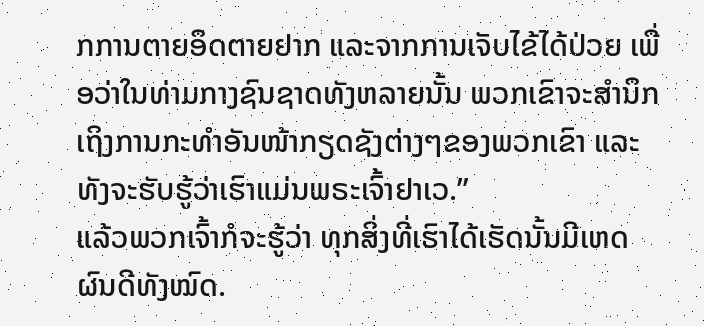ກການຕາຍອຶດຕາຍຢາກ ແລະຈາກການເຈັບໄຂ້ໄດ້ປ່ວຍ ເພື່ອວ່າໃນທ່າມກາງຊົນຊາດທັງຫລາຍນັ້ນ ພວກເຂົາຈະສຳນຶກເຖິງການກະທຳອັນໜ້າກຽດຊັງຕ່າງໆຂອງພວກເຂົາ ແລະທັງຈະຮັບຮູ້ວ່າເຮົາແມ່ນພຣະເຈົ້າຢາເວ.”
ແລ້ວພວກເຈົ້າກໍຈະຮູ້ວ່າ ທຸກສິ່ງທີ່ເຮົາໄດ້ເຮັດນັ້ນມີເຫດຜົນດີທັງໝົດ.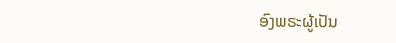ອົງພຣະຜູ້ເປັນ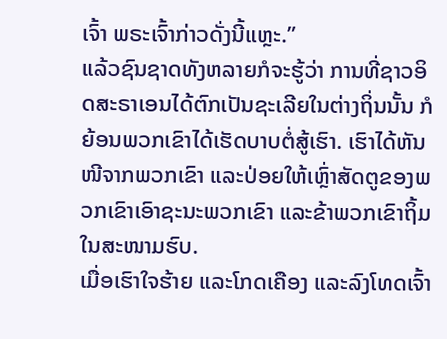ເຈົ້າ ພຣະເຈົ້າກ່າວດັ່ງນີ້ແຫຼະ.”
ແລ້ວຊົນຊາດທັງຫລາຍກໍຈະຮູ້ວ່າ ການທີ່ຊາວອິດສະຣາເອນໄດ້ຕົກເປັນຊະເລີຍໃນຕ່າງຖິ່ນນັ້ນ ກໍຍ້ອນພວກເຂົາໄດ້ເຮັດບາບຕໍ່ສູ້ເຮົາ. ເຮົາໄດ້ຫັນໜີຈາກພວກເຂົາ ແລະປ່ອຍໃຫ້ເຫຼົ່າສັດຕູຂອງພວກເຂົາເອົາຊະນະພວກເຂົາ ແລະຂ້າພວກເຂົາຖິ້ມໃນສະໜາມຮົບ.
ເມື່ອເຮົາໃຈຮ້າຍ ແລະໂກດເຄືອງ ແລະລົງໂທດເຈົ້າ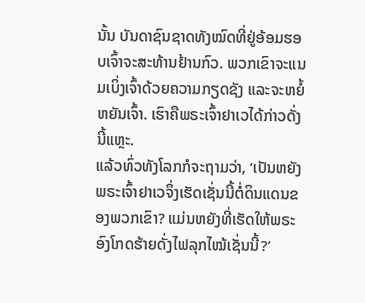ນັ້ນ ບັນດາຊົນຊາດທັງໝົດທີ່ຢູ່ອ້ອມຮອບເຈົ້າຈະສະທ້ານຢ້ານກົວ. ພວກເຂົາຈະແນມເບິ່ງເຈົ້າດ້ວຍຄວາມກຽດຊັງ ແລະຈະຫຍໍ້ຫຍັນເຈົ້າ. ເຮົາຄືພຣະເຈົ້າຢາເວໄດ້ກ່າວດັ່ງນີ້ແຫຼະ.
ແລ້ວທົ່ວທັງໂລກກໍຈະຖາມວ່າ, ‘ເປັນຫຍັງພຣະເຈົ້າຢາເວຈຶ່ງເຮັດເຊັ່ນນີ້ຕໍ່ດິນແດນຂອງພວກເຂົາ? ແມ່ນຫຍັງທີ່ເຮັດໃຫ້ພຣະອົງໂກດຮ້າຍດັ່ງໄຟລຸກໄໝ້ເຊັ່ນນີ້?’